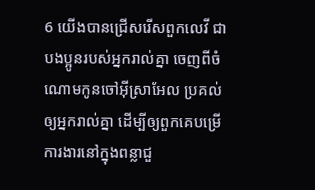6 យើងបានជ្រើសរើសពួកលេវី ជាបងប្អូនរបស់អ្នករាល់គ្នា ចេញពីចំណោមកូនចៅអ៊ីស្រាអែល ប្រគល់ឲ្យអ្នករាល់គ្នា ដើម្បីឲ្យពួកគេបម្រើការងារនៅក្នុងពន្លាជួ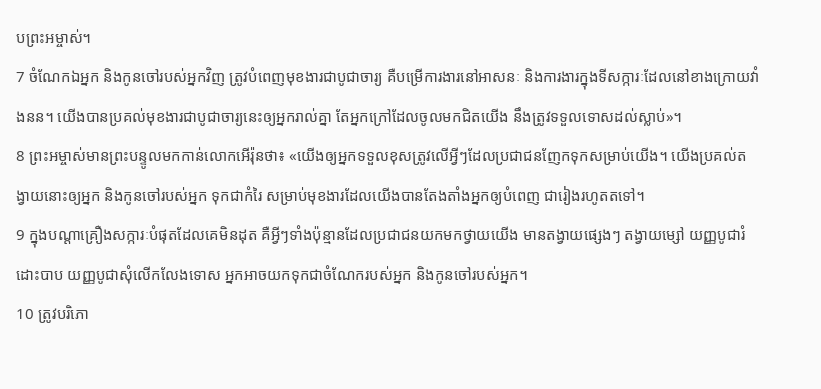បព្រះអម្ចាស់។
7 ចំណែកឯអ្នក និងកូនចៅរបស់អ្នកវិញ ត្រូវបំពេញមុខងារជាបូជាចារ្យ គឺបម្រើការងារនៅអាសនៈ និងការងារក្នុងទីសក្ការៈដែលនៅខាងក្រោយវាំងនន។ យើងបានប្រគល់មុខងារជាបូជាចារ្យនេះឲ្យអ្នករាល់គ្នា តែអ្នកក្រៅដែលចូលមកជិតយើង នឹងត្រូវទទួលទោសដល់ស្លាប់»។
8 ព្រះអម្ចាស់មានព្រះបន្ទូលមកកាន់លោកអើរ៉ុនថា៖ «យើងឲ្យអ្នកទទួលខុសត្រូវលើអ្វីៗដែលប្រជាជនញែកទុកសម្រាប់យើង។ យើងប្រគល់តង្វាយនោះឲ្យអ្នក និងកូនចៅរបស់អ្នក ទុកជាកំរៃ សម្រាប់មុខងារដែលយើងបានតែងតាំងអ្នកឲ្យបំពេញ ជារៀងរហូតតទៅ។
9 ក្នុងបណ្ដាគ្រឿងសក្ការៈបំផុតដែលគេមិនដុត គឺអ្វីៗទាំងប៉ុន្មានដែលប្រជាជនយកមកថ្វាយយើង មានតង្វាយផ្សេងៗ តង្វាយម្សៅ យញ្ញបូជារំដោះបាប យញ្ញបូជាសុំលើកលែងទោស អ្នកអាចយកទុកជាចំណែករបស់អ្នក និងកូនចៅរបស់អ្នក។
10 ត្រូវបរិភោ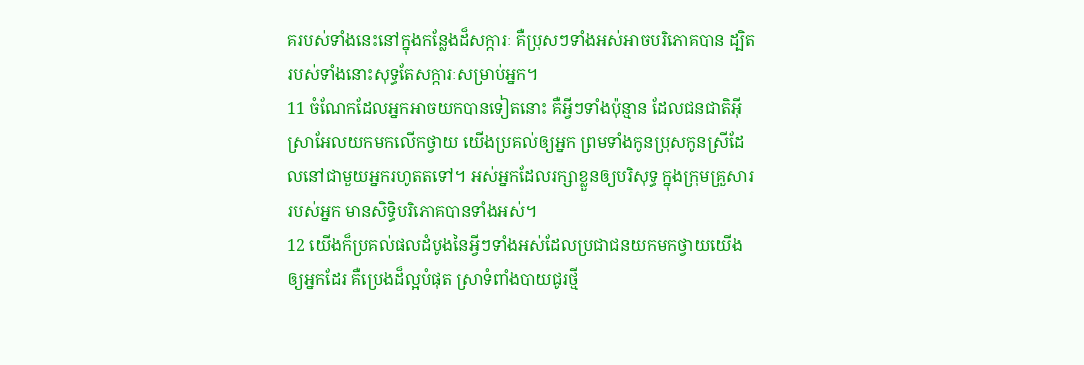គរបស់ទាំងនេះនៅក្នុងកន្លែងដ៏សក្ការៈ គឺប្រុសៗទាំងអស់អាចបរិភោគបាន ដ្បិតរបស់ទាំងនោះសុទ្ធតែសក្ការៈសម្រាប់អ្នក។
11 ចំណែកដែលអ្នកអាចយកបានទៀតនោះ គឺអ្វីៗទាំងប៉ុន្មាន ដែលជនជាតិអ៊ីស្រាអែលយកមកលើកថ្វាយ យើងប្រគល់ឲ្យអ្នក ព្រមទាំងកូនប្រុសកូនស្រីដែលនៅជាមួយអ្នករហូតតទៅ។ អស់អ្នកដែលរក្សាខ្លួនឲ្យបរិសុទ្ធ ក្នុងក្រុមគ្រួសាររបស់អ្នក មានសិទ្ធិបរិភោគបានទាំងអស់។
12 យើងក៏ប្រគល់ផលដំបូងនៃអ្វីៗទាំងអស់ដែលប្រជាជនយកមកថ្វាយយើងឲ្យអ្នកដែរ គឺប្រេងដ៏ល្អបំផុត ស្រាទំពាំងបាយជូរថ្មី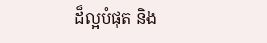ដ៏ល្អបំផុត និង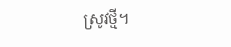ស្រូវថ្មី។